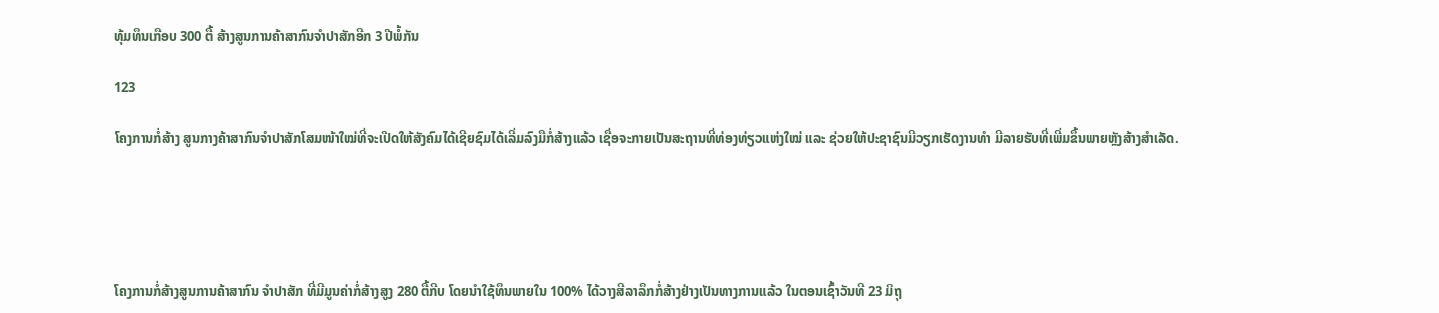ທຸ້ມທຶນເກືອບ 300 ຕື້ ສ້າງສູນການຄ້າສາກົນຈຳປາສັກອີກ 3 ປີພໍ້ກັນ

123

ໂຄງການກໍ່ສ້າງ ສູນກາງຄ້າສາກົນຈຳປາສັກໂສມໜ້າໃໝ່ທີ່ຈະເປີດໃຫ້ສັງຄົມໄດ້ເຊີຍຊົມໄດ້ເລີ່ມລົງມືກໍ່ສ້າງແລ້ວ ເຊື່ອຈະກາຍເປັນສະຖານທີ່ທ່ອງທ່ຽວແຫ່ງໃໝ່ ແລະ ຊ່ວຍໃຫ້ປະຊາຊົນມີວຽກເຮັດງານທໍາ ມີລາຍຮັບທີ່ເພີ່ມຂຶ້ນພາຍຫຼັງສ້າງສຳເລັດ.





ໂຄງການກໍ່ສ້າງສູນການຄ້າສາກົນ ຈໍາປາສັກ ທີ່ມີມູນຄ່າກໍ່ສ້າງສູງ 280 ຕື້ກີບ ໂດຍນໍາໃຊ້ທຶນພາຍໃນ 100% ໄດ້ວາງສີລາລຶກກໍ່ສ້າງຢ່າງເປັນທາງການແລ້ວ ໃນຕອນເຊົ້າວັນທີ 23 ມິຖຸ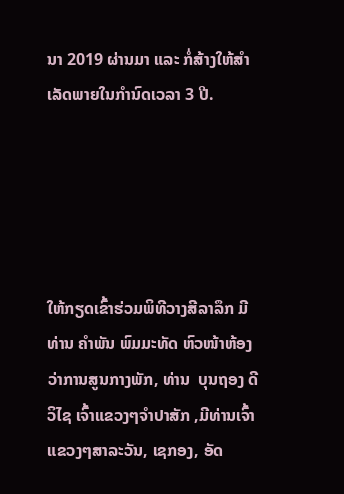ນາ 2019 ຜ່ານມາ ແລະ ກໍ່ສ້າງໃຫ້ສຳເລັດພາຍໃນກຳນົດເວລາ 3 ປີ.





ໃຫ້ກຽດເຂົ້າຮ່ວມພິທີວາງສີລາລຶກ ມີທ່ານ ຄໍາພັນ ພົມມະທັດ ຫົວໜ້າຫ້ອງວ່າການສູນກາງພັກ, ທ່ານ  ບຸນຖອງ ດີວິໄຊ ເຈົ້າແຂວງໆຈໍາປາສັກ ,ມີທ່ານເຈົ້າແຂວງໆສາລະວັນ, ເຊກອງ, ອັດ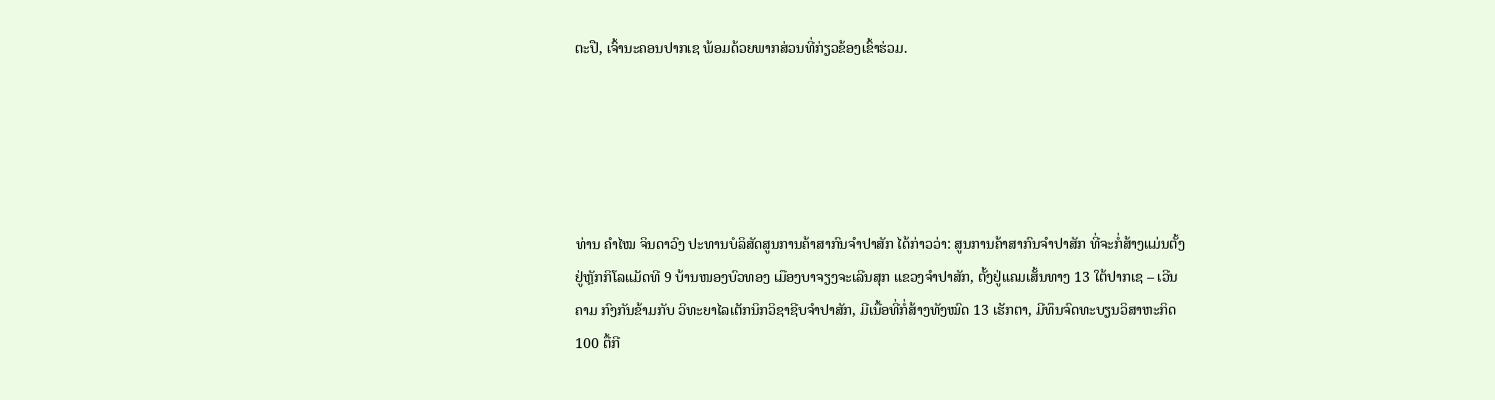ຕະປື, ເຈົ້ານະຄອນປາກເຊ ພ້ອມດ້ວຍພາກສ່ວນທີ່ກ່ຽວຂ້ອງເຂົ້າຮ່ວມ.





ທ່ານ ຄຳໄໝ ຈິນດາວົງ ປະທານບໍລິສັດສູນການຄ້າສາກົນຈຳປາສັກ ໄດ້ກ່າວວ່າ: ສູນການຄ້າສາກົນຈຳປາສັກ ທີ່ຈະກໍ່ສ້າງແມ່ນຕັ້ງຢູ່ຫຼັກກິໂລແມັດທີ 9 ບ້ານໜອງບົວທອງ ເມືອງບາຈຽງຈະເລີນສຸກ ແຂວງຈຳປາສັກ, ຕັ້ງຢູ່ແຄມເສັ້ນທາງ 13 ໃຕ້ປາກເຊ – ເວີນຄາມ ກົງກັນຂ້າມກັບ ວິທະຍາໄລເຕັກນິກວິຊາຊີບຈຳປາສັກ, ມີເນື້ອທີ່ກໍ່ສ້າງທັງໝົດ 13 ເຮັກຕາ, ມີທຶນຈົດທະບຽນວິສາຫະກິດ 100 ຕື້ກີ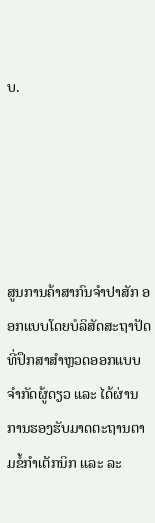ບ.





ສູນການຄ້າສາກົນຈຳປາສັກ ອອກແບບໂດຍບໍລິສັດສະຖາປັດທີ່ປຶກສາສຳຫຼວດອອກແບບຈຳກັດຜູ້ດຽວ ແລະ ໄດ້ຜ່ານການຮອງຮັບມາດຕະຖານຕາມຂໍ້ກໍາເຕັກນິກ ແລະ ລະ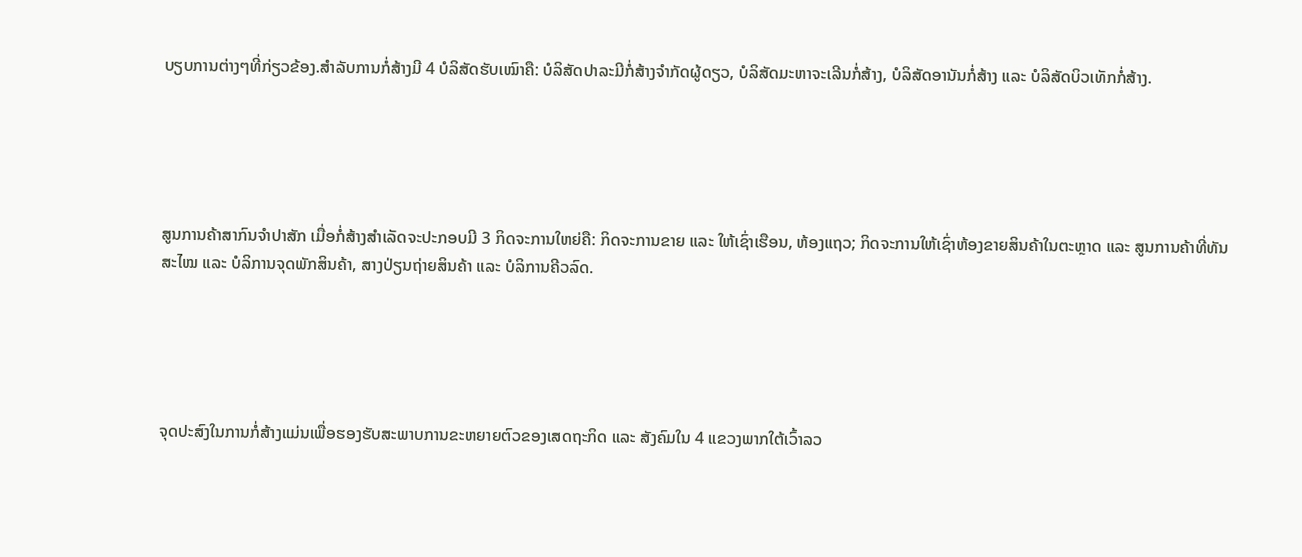ບຽບການຕ່າງໆທີ່ກ່ຽວຂ້ອງ.ສຳລັບການກໍ່ສ້າງມີ 4 ບໍລິສັດຮັບເໝົາຄື: ບໍລິສັດປາລະມີກໍ່ສ້າງຈໍາກັດຜູ້ດຽວ, ບໍລິສັດມະຫາຈະເລີນກໍ່ສ້າງ, ບໍລິສັດອານັນກໍ່ສ້າງ ແລະ ບໍລິສັດບິວເທັກກໍ່ສ້າງ.





ສູນການຄ້າສາກົນຈຳປາສັກ ເມື່ອກໍ່ສ້າງສໍາເລັດຈະປະກອບມີ 3 ກິດຈະການໃຫຍ່ຄື: ກິດຈະການຂາຍ ແລະ ໃຫ້ເຊົ່າເຮືອນ, ຫ້ອງແຖວ; ກິດຈະການໃຫ້ເຊົ່າຫ້ອງຂາຍສິນຄ້າໃນຕະຫຼາດ ແລະ ສູນການຄ້າທີ່ທັນສະໄໝ ແລະ ບໍລິການຈຸດພັກສິນຄ້າ, ສາງປ່ຽນຖ່າຍສິນຄ້າ ແລະ ບໍລິການຄີວລົດ.





ຈຸດປະສົງໃນການກໍ່ສ້າງແມ່ນເພື່ອຮອງຮັບສະພາບການຂະຫຍາຍຕົວຂອງເສດຖະກິດ ແລະ ສັງຄົມໃນ 4 ແຂວງພາກໃຕ້ເວົ້າລວ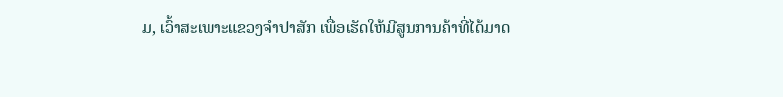ມ, ເວົ້າສະເພາະແຂວງຈຳປາສັກ ເພື່ອເຮັດໃຫ້ມີສູນການຄ້າທີ່ໄດ້ມາດ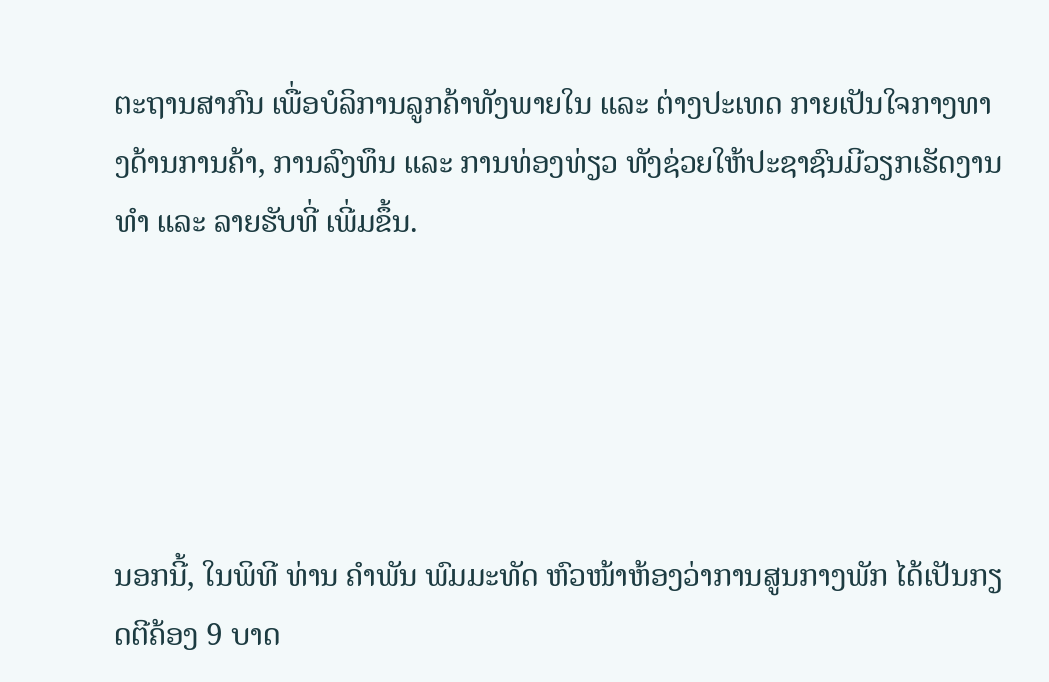ຕະຖານສາກົນ ເພື່ອບໍລິການລູກຄ້າທັງພາຍໃນ ແລະ ຕ່າງປະເທດ ກາຍເປັນໃຈກາງທາງດ້ານການຄ້າ, ການລົງທຶນ ແລະ ການທ່ອງທ່ຽວ ທັງຊ່ວຍໃຫ້ປະຊາຊົນມີວຽກເຮັດງານທໍາ ແລະ ລາຍຮັບທີ່ ເພີ່ມຂຶ້ນ.





ນອກນີ້, ໃນພິທີ ທ່ານ ຄໍາພັນ ພົມມະທັດ ຫົວໜ້າຫ້ອງວ່າການສູນກາງພັກ ໄດ້ເປັນກຽດຕີຄ້ອງ 9 ບາດ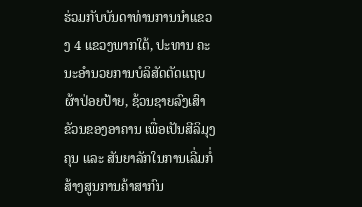ຮ່ວມກັບບັນດາທ່ານການນຳແຂວງ 4 ແຂວງພາກໃຕ້, ປະທານ ຄະນະອຳນວຍການບໍລິສັດຕັດແຖບຜ້າປ່ອຍປ້າຍ, ຊ້ວນຊາຍລົງເສົາຂັວນຂອງອາຄານ ເພື່ອເປັນສີລິມຸງຄຸນ ແລະ ສັນຍາລັກໃນການເລີ່ມກໍ່ສ້າງສູນການຄ້າສາກົນ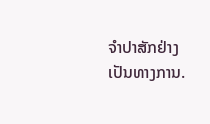ຈຳປາສັກຢ່າງເປັນທາງການ.